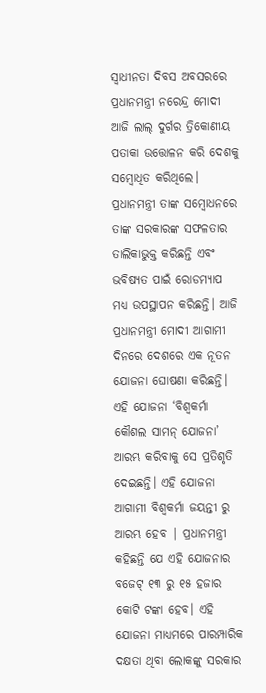ସ୍ୱାଧୀନତା ଦିବସ ଅବସରରେ ପ୍ରଧାନମନ୍ତ୍ରୀ ନରେନ୍ଦ୍ର ମୋଦୀ ଆଜି ଲାଲ୍ ଦୁର୍ଗର ତ୍ରିକୋଣୀୟ ପତାକା ଉତ୍ତୋଳନ କରି ଦେଶକୁ ସମ୍ବୋଧିତ କରିଥିଲେ। ପ୍ରଧାନମନ୍ତ୍ରୀ ତାଙ୍କ ସମ୍ବୋଧନରେ ତାଙ୍କ ସରକାରଙ୍କ ସଫଳତାର ତାଲିକାଭୁକ୍ତ କରିଛନ୍ତି ଏବଂ ଭବିଷ୍ୟତ ପାଇଁ ରୋଡମ୍ୟାପ ମଧ୍ୟ ଉପସ୍ଥାପନ କରିଛନ୍ତି। ଆଜି ପ୍ରଧାନମନ୍ତ୍ରୀ ମୋଦୀ ଆଗାମୀ ଦିନରେ ଦେଶରେ ଏକ ନୂତନ ଯୋଜନା ଘୋଷଣା କରିଛନ୍ତି। ଏହି ଯୋଜନା ‘ବିଶ୍ୱକର୍ମା କୌଶଲ ସାମନ୍ ଯୋଜନା’ ଆରମ୍ଭ କରିବାକୁ ସେ ପ୍ରତିଶୃତି ଦେଇଛନ୍ତି। ଏହି ଯୋଜନା ଆଗାମୀ ବିଶ୍ୱକର୍ମା ଜୟନ୍ତୀ ରୁ ଆରମ୍ଭ ହେବ | ପ୍ରଧାନମନ୍ତ୍ରୀ କହିଛନ୍ତି ଯେ ଏହି ଯୋଜନାର ବଜେଟ୍ ୧୩ ରୁ ୧୫ ହଜାର କୋଟି ଟଙ୍କା ହେବ। ଏହି ଯୋଜନା ମାଧ୍ୟମରେ ପାରମ୍ପାରିକ ଦକ୍ଷତା ଥିବା ଲୋକଙ୍କୁ ସରକାର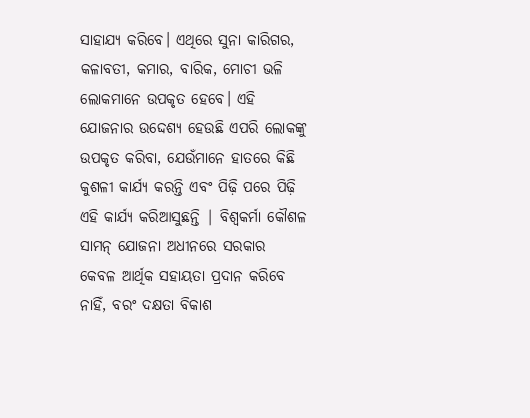ସାହାଯ୍ୟ କରିବେ। ଏଥିରେ ସୁନା କାରିଗର, କଳାବତୀ, କମାର, ବାରିକ, ମୋଚୀ ଭଳି ଲୋକମାନେ ଉପକୃତ ହେବେ। ଏହି ଯୋଜନାର ଉଦ୍ଦେଶ୍ୟ ହେଉଛି ଏପରି ଲୋକଙ୍କୁ ଉପକୃତ କରିବା, ଯେଉଁମାନେ ହାତରେ କିଛି କୁଶଳୀ କାର୍ଯ୍ୟ କରନ୍ତି ଏବଂ ପିଢ଼ି ପରେ ପିଢ଼ି ଏହି କାର୍ଯ୍ୟ କରିଆସୁଛନ୍ତି | ବିଶ୍ୱକର୍ମା କୌଶଳ ସାମନ୍ ଯୋଜନା ଅଧୀନରେ ସରକାର କେବଳ ଆର୍ଥିକ ସହାୟତା ପ୍ରଦାନ କରିବେ ନାହିଁ, ବରଂ ଦକ୍ଷତା ବିକାଶ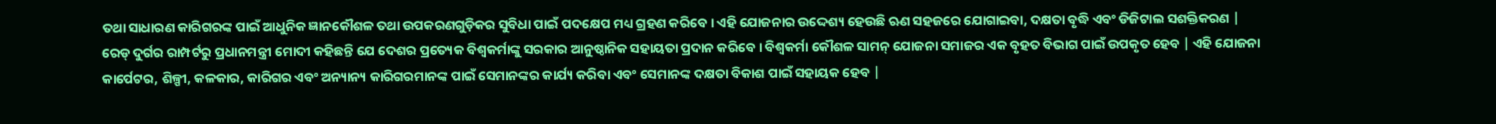ତଥା ସାଧାରଣ କାରିଗରଙ୍କ ପାଇଁ ଆଧୁନିକ ଜ୍ଞାନକୌଶଳ ତଥା ଉପକରଣଗୁଡ଼ିକର ସୁବିଧା ପାଇଁ ପଦକ୍ଷେପ ମଧ୍ୟ ଗ୍ରହଣ କରିବେ। ଏହି ଯୋଜନାର ଉଦ୍ଦେଶ୍ୟ ହେଉଛି ଋଣ ସହଜରେ ଯୋଗାଇବା, ଦକ୍ଷତା ବୃଦ୍ଧି ଏବଂ ଡିଜିଟାଲ ସଶକ୍ତିକରଣ | ରେଡ୍ ଦୁର୍ଗର ରାମ୍ପର୍ଟରୁ ପ୍ରଧାନମନ୍ତ୍ରୀ ମୋଦୀ କହିଛନ୍ତି ଯେ ଦେଶର ପ୍ରତ୍ୟେକ ବିଶ୍ୱକର୍ମାଙ୍କୁ ସରକାର ଆନୁଷ୍ଠାନିକ ସହାୟତା ପ୍ରଦାନ କରିବେ। ବିଶ୍ୱକର୍ମା କୌଶଳ ସାମନ୍ ଯୋଜନା ସମାଜର ଏକ ବୃହତ ବିଭାଗ ପାଇଁ ଉପକୃତ ହେବ | ଏହି ଯୋଜନା କାର୍ପେଟର, ଶିଳ୍ପୀ, କଳକାର, କାରିଗର ଏବଂ ଅନ୍ୟାନ୍ୟ କାରିଗରମାନଙ୍କ ପାଇଁ ସେମାନଙ୍କର କାର୍ଯ୍ୟ କରିବା ଏବଂ ସେମାନଙ୍କ ଦକ୍ଷତା ବିକାଶ ପାଇଁ ସହାୟକ ହେବ |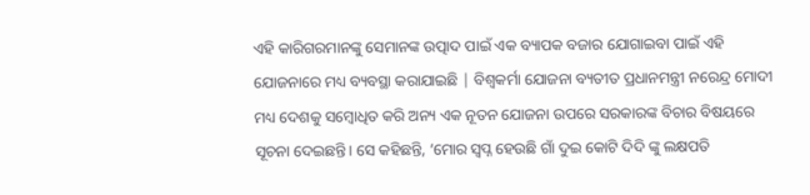ଏହି କାରିଗରମାନଙ୍କୁ ସେମାନଙ୍କ ଉତ୍ପାଦ ପାଇଁ ଏକ ବ୍ୟାପକ ବଜାର ଯୋଗାଇବା ପାଇଁ ଏହି ଯୋଜନାରେ ମଧ୍ୟ ବ୍ୟବସ୍ଥା କରାଯାଇଛି | ବିଶ୍ୱକର୍ମା ଯୋଜନା ବ୍ୟତୀତ ପ୍ରଧାନମନ୍ତ୍ରୀ ନରେନ୍ଦ୍ର ମୋଦୀ ମଧ୍ୟ ଦେଶକୁ ସମ୍ବୋଧିତ କରି ଅନ୍ୟ ଏକ ନୂତନ ଯୋଜନା ଉପରେ ସରକାରଙ୍କ ବିଚାର ବିଷୟରେ ସୂଚନା ଦେଇଛନ୍ତି। ସେ କହିଛନ୍ତି, ‘ମୋର ସ୍ୱପ୍ନ ହେଉଛି ଗାଁ ଦୁଇ କୋଟି ଦିଦି ଙ୍କୁ ଲକ୍ଷପତି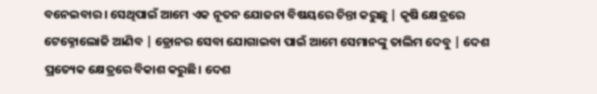ବନେଇବାର । ସେଥିପାଇଁ ଆମେ ଏକ ନୂତନ ଯୋଜନା ବିଷୟରେ ଚିନ୍ତା କରୁଛୁ | କୃଷି କ୍ଷେତ୍ରରେ ଟେକ୍ନୋଲୋଜି ଆଣିବ | ଡ୍ରୋନର ସେବା ଯୋଗାଇବା ପାଇଁ ଆମେ ସେମାନଙ୍କୁ ତାଲିମ ଦେବୁ | ଦେଶ ପ୍ରତ୍ୟେକ କ୍ଷେତ୍ରରେ ବିକାଶ କରୁଛି। ଦେଶ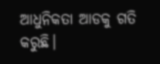ଆଧୁନିକତା ଆଡକୁ ଗତି କରୁଛି।